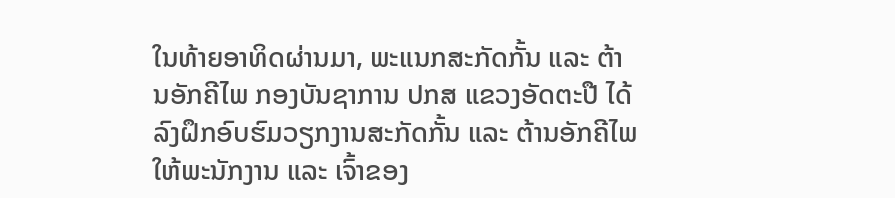ໃນທ້າຍອາທິດຜ່ານມາ, ພະແນກສະກັດກັ້ນ ແລະ ຕ້ານອັກຄີໄພ ກອງບັນຊາການ ປກສ ແຂວງອັດຕະປື ໄດ້ລົງຝຶກອົບຮົມວຽກງານສະກັດກັ້ນ ແລະ ຕ້ານອັກຄີໄພ ໃຫ້ພະນັກງານ ແລະ ເຈົ້າຂອງ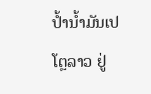ປ້ຳນ້ຳມັນເປໂຕຼລາວ ຢູ່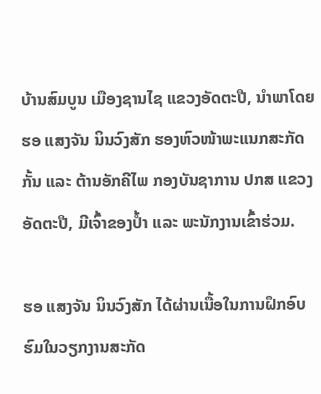ບ້ານສົມບູນ ເມືອງຊານໄຊ ແຂວງອັດຕະປື, ນໍາພາໂດຍ ຮອ ແສງຈັນ ນິນວົງສັກ ຮອງຫົວໜ້າພະແນກສະກັດກັ້ນ ແລະ ຕ້ານອັກຄີໄພ ກອງບັນຊາການ ປກສ ແຂວງອັດຕະປື, ມີເຈົ້າຂອງປ້ຳ ແລະ ພະນັກງານເຂົ້າຮ່ວມ.

ຮອ ແສງຈັນ ນິນວົງສັກ ໄດ້ຜ່ານເນື້ອໃນການຝຶກອົບຮົມໃນວຽກງານສະກັດ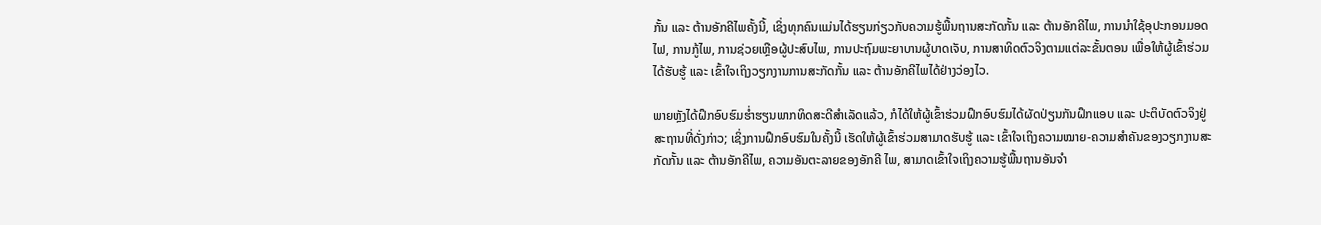ກັ້ນ ແລະ ຕ້ານອັກຄີໄພຄັ້ງນີ້, ເຊິ່ງທຸກຄົນແມ່ນໄດ້ຮຽນກ່ຽວກັບຄວາມຮູ້ພື້ນຖານສະກັດກັ້ນ ແລະ ຕ້ານອັກຄີໄພ, ການນຳໃຊ້ອຸປະກອນມອດໄຟ, ການກູ້ໄພ, ການຊ່ວຍເຫຼືອຜູ້ປະສົບໄພ, ການປະຖົມພະຍາບານຜູ້ບາດເຈັບ, ການສາທິດຕົວຈິງຕາມແຕ່ລະຂັ້ນຕອນ ເພື່ອໃຫ້ຜູ້ເຂົ້າຮ່ວມໄດ້ຮັບຮູ້ ແລະ ເຂົ້າໃຈເຖິງວຽກງານການສະກັດກັ້ນ ແລະ ຕ້ານອັກຄີໄພໄດ້ຢ່າງວ່ອງໄວ.

ພາຍຫຼັງໄດ້ຝຶກອົບຮົມຮໍ່າຮຽນພາກທິດສະດີສໍາເລັດແລ້ວ, ກໍໄດ້ໃຫ້ຜູ້ເຂົ້າຮ່ວມຝຶກອົບຮົມໄດ້ຜັດປ່ຽນກັນຝຶກແອບ ແລະ ປະຕິບັດຕົວຈິງຢູ່ສະຖານທີ່ດັ່ງກ່າວ; ເຊິ່ງການຝຶກອົບຮົມໃນຄັ້ງນີ້ ເຮັດໃຫ້ຜູ້ເຂົ້າຮ່ວມສາມາດຮັບຮູ້ ແລະ ເຂົ້າໃຈເຖິງຄວາມໝາຍ-ຄວາມສຳຄັນຂອງວຽກງານສະກັດກັ້ນ ແລະ ຕ້ານອັກຄີໄພ, ຄວາມອັນຕະລາຍຂອງອັກຄີ ໄພ, ສາມາດເຂົ້າໃຈເຖິງຄວາມຮູ້ພື້ນຖານອັນຈຳ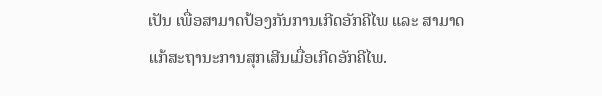ເປັນ ເພື່ອສາມາດປ້ອງກັນການເກີດອັກຄີໄພ ແລະ ສາມາດແກ້ສະຖານະການສຸກເສີນເມື່ອເກີດອັກຄີໄພ.